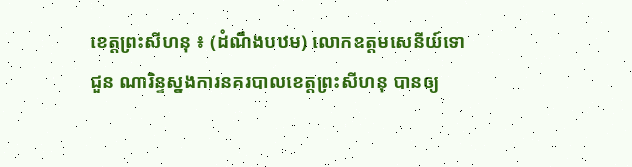ខេត្តព្រះសីហនុ ៖ (ដំណឹងបឋម) លោកឧត្តមសេនីយ៍ទោ ជួន ណារិន្ទស្នងការនគរបាលខេត្តព្រះសីហនុ បានឲ្យ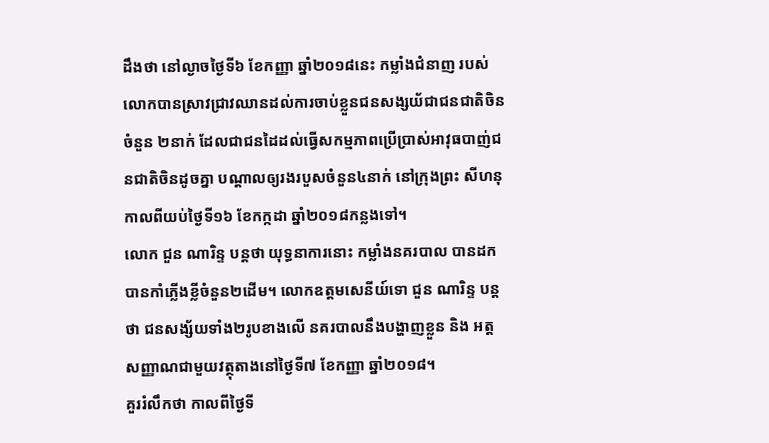ដឹងថា នៅល្ងាចថ្ងៃទី៦ ខែកញ្ញា ឆ្នាំ២០១៨នេះ កម្លាំងជំនាញ របស់លោកបានស្រាវជ្រាវឈានដល់ការចាប់ខ្លួនជនសង្សយ័ជាជនជាតិចិនចំនួន ២នាក់ ដែលជាជនដៃដល់ធ្វើសកម្មភាពប្រើប្រាស់អាវុធបាញ់ជនជាតិចិនដូចគ្នា បណ្តាលឲ្យរងរបួសចំនួន៤នាក់ នៅក្រុងព្រះ សីហនុ កាលពីយប់ថ្ងៃទី១៦ ខែកក្កដា ឆ្នាំ២០១៨កន្លងទៅ។
លោក ជួន ណារិន្ទ បន្តថា យុទ្ធនាការនោះ កម្លាំងនគរបាល បានដកបានកាំភ្លើងខ្លីចំនួន២ដើម។ លោកឧត្តមសេនីយ៍ទោ ជួន ណារិន្ទ បន្តថា ជនសង្ស័យទាំង២រូបខាងលើ នគរបាលនឹងបង្ហាញខ្លួន និង អត្តសញ្ញាណជាមួយវត្ថុតាងនៅថ្ងៃទី៧ ខែកញ្ញា ឆ្នាំ២០១៨។
គួររំលឹកថា កាលពីថ្ងៃទី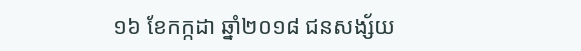១៦ ខែកក្កដា ឆ្នាំ២០១៨ ជនសង្ស័យ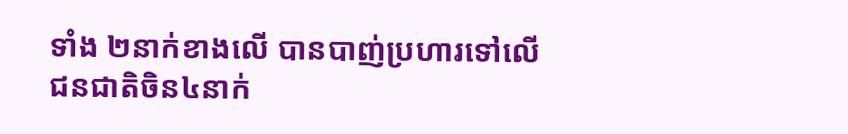ទាំង ២នាក់ខាងលើ បានបាញ់ប្រហារទៅលើជនជាតិចិន៤នាក់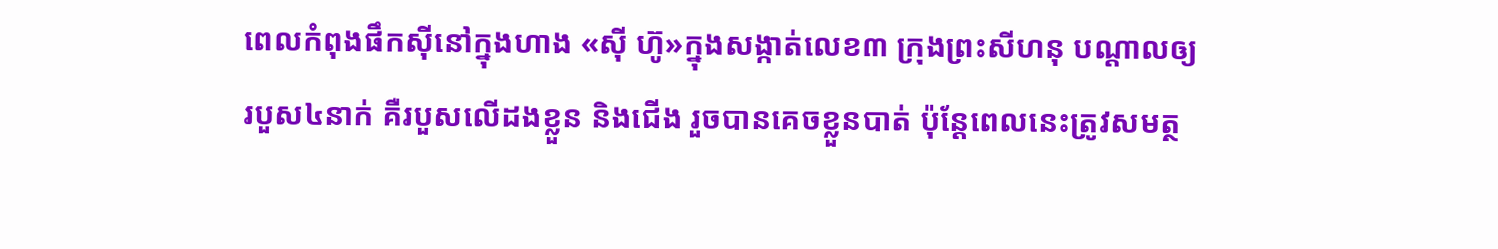ពេលកំពុងផឹកស៊ីនៅក្នុងហាង «ស៊ី ហ៊ូ»ក្នុងសង្កាត់លេខ៣ ក្រុងព្រះសីហនុ បណ្តាលឲ្យរបួស៤នាក់ គឺរបួសលើដងខ្លួន និងជើង រួចបានគេចខ្លួនបាត់ ប៉ុន្តែពេលនេះត្រូវសមត្ថ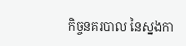កិច្ចនគរបាល នៃស្នងកា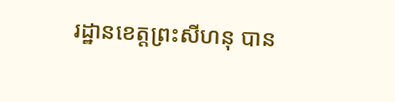រដ្ឋានខេត្តព្រះសីហនុ បាន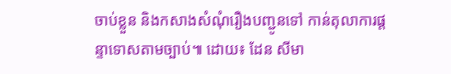ចាប់ខ្លួន និងកសាងសំណុំរឿងបញ្ជូនទៅ កាន់តុលាការផ្តន្ទាទោសតាមច្បាប់៕ ដោយ៖ ដែន សីមា